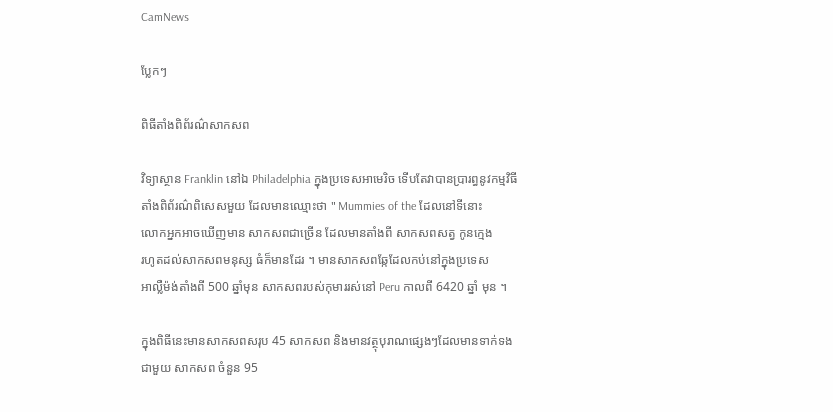CamNews

ប្លែកៗ

ពិធីតាំងពិព័រណ៌សាកសព

វិទ្យាស្ថាន Franklin នៅឯ Philadelphia ក្នុងប្រទេសអាមេរិច ទើបតែវាបានប្រារព្ធនូវកម្មវិធី
តាំងពិព័រណ៌ពិសេសមួយ ដែលមានឈ្មោះថា " Mummies of the ដែលនៅទីនោះ
លោកអ្នកអាចឃើញមាន សាកសពជាច្រើន ដែលមានតាំងពី សាកសពសត្វ កូនក្មេង
រហូតដល់សាកសពមនុស្ស ធំក៏មានដែរ ។ មានសាកសពឆ្កែដែលកប់នៅក្នុងប្រទេស
អាល្លឺម៉ង់តាំងពី 500 ឆ្នាំមុន សាកសពរបស់កុមាររស់នៅ Peru កាលពី 6420 ឆ្នាំ មុន ។

ក្នុងពិធីនេះមានសាកសពសរុប 45 សាកសព និងមានវត្ថុបុរាណផ្សេងៗដែលមានទាក់ទង
ជាមួយ សាកសព ចំនួន 95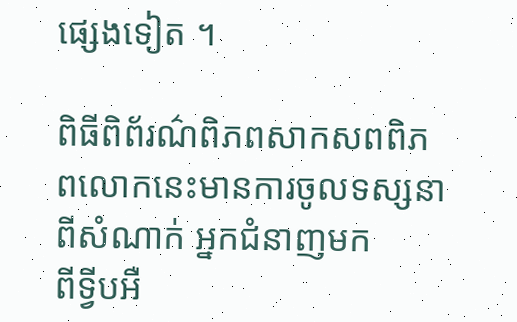ផ្សេងទៀត ។

ពិធីពិព័រណ៌ពិភពសាកសពពិភពលោកនេះមានការចូលទស្សនាពីសំណាក់ អ្នកជំនាញមក
ពីទ្វីបអឺ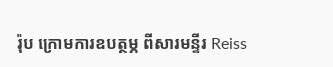រ៉ុប ក្រោមការឧបត្ថម្ភ ពីសារមន្ទីរ Reiss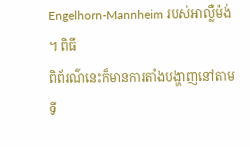Engelhorn-Mannheim របស់អាល្លឺម៉ង់ ។ ពិធី
ពិព័រណ៌នេះក៏មានការតាំងបង្ហាញនៅតាម ទី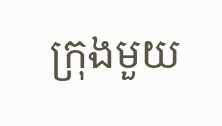ក្រុងមួយ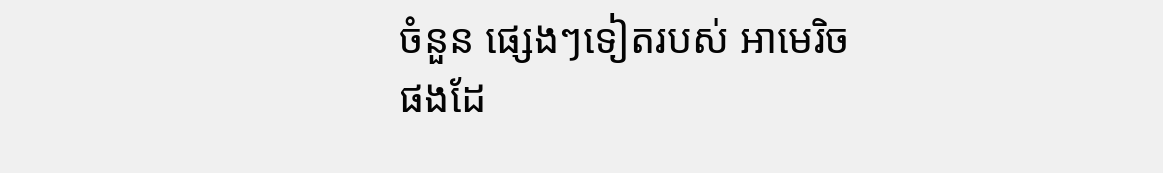ចំនួន ផ្សេងៗទៀតរបស់ អាមេរិច
ផងដែ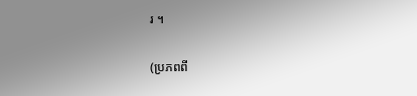រ ។

(ប្រភពពី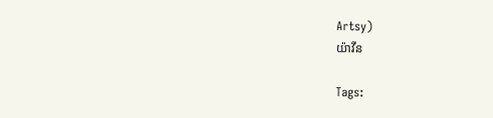Artsy)
យ៉ាវីន

Tags: